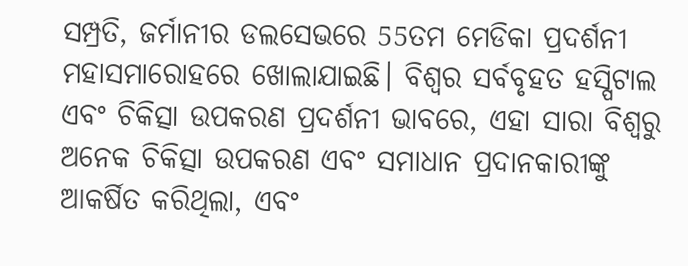ସମ୍ପ୍ରତି, ଜର୍ମାନୀର ଡଲସେଭରେ 55ତମ ମେଡିକା ପ୍ରଦର୍ଶନୀ ମହାସମାରୋହରେ ଖୋଲାଯାଇଛି। ବିଶ୍ୱର ସର୍ବବୃହତ ହସ୍ପିଟାଲ ଏବଂ ଚିକିତ୍ସା ଉପକରଣ ପ୍ରଦର୍ଶନୀ ଭାବରେ, ଏହା ସାରା ବିଶ୍ୱରୁ ଅନେକ ଚିକିତ୍ସା ଉପକରଣ ଏବଂ ସମାଧାନ ପ୍ରଦାନକାରୀଙ୍କୁ ଆକର୍ଷିତ କରିଥିଲା, ଏବଂ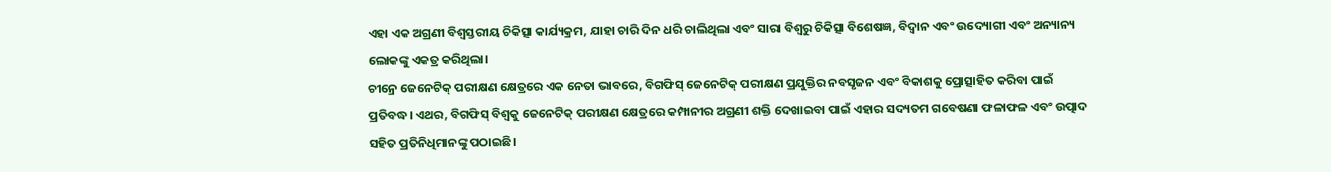ଏହା ଏକ ଅଗ୍ରଣୀ ବିଶ୍ୱସ୍ତରୀୟ ଚିକିତ୍ସା କାର୍ଯ୍ୟକ୍ରମ, ଯାହା ଚାରି ଦିନ ଧରି ଚାଲିଥିଲା ଏବଂ ସାରା ବିଶ୍ୱରୁ ଚିକିତ୍ସା ବିଶେଷଜ୍ଞ, ବିଦ୍ୱାନ ଏବଂ ଉଦ୍ୟୋଗୀ ଏବଂ ଅନ୍ୟାନ୍ୟ ଲୋକଙ୍କୁ ଏକତ୍ର କରିଥିଲା।
ଚୀନ୍ରେ ଜେନେଟିକ୍ ପରୀକ୍ଷଣ କ୍ଷେତ୍ରରେ ଏକ ନେତା ଭାବରେ, ବିଗଫିସ୍ ଜେନେଟିକ୍ ପରୀକ୍ଷଣ ପ୍ରଯୁକ୍ତିର ନବସୃଜନ ଏବଂ ବିକାଶକୁ ପ୍ରୋତ୍ସାହିତ କରିବା ପାଇଁ ପ୍ରତିବଦ୍ଧ। ଏଥର, ବିଗଫିସ୍ ବିଶ୍ୱକୁ ଜେନେଟିକ୍ ପରୀକ୍ଷଣ କ୍ଷେତ୍ରରେ କମ୍ପାନୀର ଅଗ୍ରଣୀ ଶକ୍ତି ଦେଖାଇବା ପାଇଁ ଏହାର ସଦ୍ୟତମ ଗବେଷଣା ଫଳାଫଳ ଏବଂ ଉତ୍ପାଦ ସହିତ ପ୍ରତିନିଧିମାନଙ୍କୁ ପଠାଇଛି।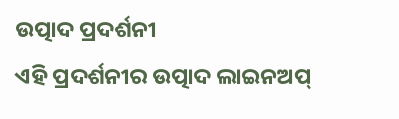ଉତ୍ପାଦ ପ୍ରଦର୍ଶନୀ
ଏହି ପ୍ରଦର୍ଶନୀର ଉତ୍ପାଦ ଲାଇନଅପ୍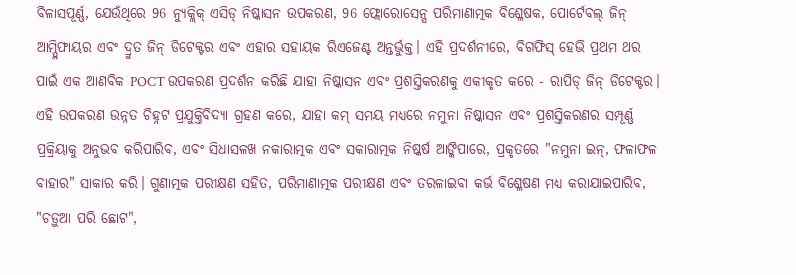ବିଳାସପୂର୍ଣ୍ଣ, ଯେଉଁଥିରେ 96 ନ୍ୟୁକ୍ଲିକ୍ ଏସିଡ୍ ନିଷ୍କାସନ ଉପକରଣ, 96 ଫ୍ଲୋରୋସେନ୍ସ ପରିମାଣାତ୍ମକ ବିଶ୍ଳେଷକ, ପୋର୍ଟେବଲ୍ ଜିନ୍ ଆମ୍ପ୍ଲିଫାୟର ଏବଂ ଦ୍ରୁତ ଜିନ୍ ଡିଟେକ୍ଟର ଏବଂ ଏହାର ସହାୟକ ରିଏଜେଣ୍ଟ ଅନ୍ତର୍ଭୁକ୍ତ। ଏହି ପ୍ରଦର୍ଶନୀରେ, ବିଗଫିସ୍ ହେଭି ପ୍ରଥମ ଥର ପାଇଁ ଏକ ଆଣବିକ POCT ଉପକରଣ ପ୍ରଦର୍ଶନ କରିଛି ଯାହା ନିଷ୍କାସନ ଏବଂ ପ୍ରଶସ୍ତିକରଣକୁ ଏକୀକୃତ କରେ - ରାପିଡ୍ ଜିନ୍ ଡିଟେକ୍ଟର। ଏହି ଉପକରଣ ଉନ୍ନତ ଚିହ୍ନଟ ପ୍ରଯୁକ୍ତିବିଦ୍ୟା ଗ୍ରହଣ କରେ, ଯାହା କମ୍ ସମୟ ମଧ୍ୟରେ ନମୁନା ନିଷ୍କାସନ ଏବଂ ପ୍ରଶସ୍ତିକରଣର ସମ୍ପୂର୍ଣ୍ଣ ପ୍ରକ୍ରିୟାକୁ ଅନୁଭବ କରିପାରିବ, ଏବଂ ସିଧାସଳଖ ନକାରାତ୍ମକ ଏବଂ ସକାରାତ୍ମକ ନିଷ୍କର୍ଷ ଆଙ୍କିପାରେ, ପ୍ରକୃତରେ "ନମୁନା ଇନ୍, ଫଳାଫଳ ବାହାର" ସାକାର କରି। ଗୁଣାତ୍ମକ ପରୀକ୍ଷଣ ସହିତ, ପରିମାଣାତ୍ମକ ପରୀକ୍ଷଣ ଏବଂ ତରଳାଇବା କର୍ଭ ବିଶ୍ଳେଷଣ ମଧ୍ୟ କରାଯାଇପାରିବ, "ଚଡ଼ୁଆ ପରି ଛୋଟ",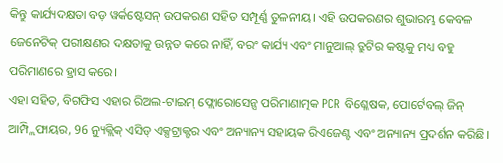କିନ୍ତୁ କାର୍ଯ୍ୟଦକ୍ଷତା ବଡ଼ ୱର୍କଷ୍ଟେସନ୍ ଉପକରଣ ସହିତ ସମ୍ପୂର୍ଣ୍ଣ ତୁଳନୀୟ। ଏହି ଉପକରଣର ଶୁଭାରମ୍ଭ କେବଳ ଜେନେଟିକ୍ ପରୀକ୍ଷଣର ଦକ୍ଷତାକୁ ଉନ୍ନତ କରେ ନାହିଁ, ବରଂ କାର୍ଯ୍ୟ ଏବଂ ମାନୁଆଲ୍ ତ୍ରୁଟିର କଷ୍ଟକୁ ମଧ୍ୟ ବହୁ ପରିମାଣରେ ହ୍ରାସ କରେ।
ଏହା ସହିତ, ବିଗଫିସ ଏହାର ରିଅଲ-ଟାଇମ୍ ଫ୍ଲୋରୋସେନ୍ସ ପରିମାଣାତ୍ମକ PCR ବିଶ୍ଳେଷକ, ପୋର୍ଟେବଲ୍ ଜିନ୍ ଆମ୍ପ୍ଲିଫାୟର, 96 ନ୍ୟୁକ୍ଲିକ୍ ଏସିଡ୍ ଏକ୍ସଟ୍ରାକ୍ଟର ଏବଂ ଅନ୍ୟାନ୍ୟ ସହାୟକ ରିଏଜେଣ୍ଟ ଏବଂ ଅନ୍ୟାନ୍ୟ ପ୍ରଦର୍ଶନ କରିଛି।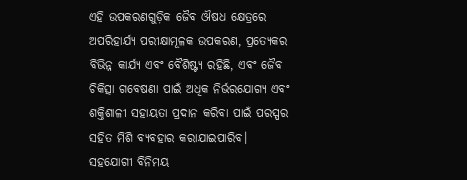ଏହି ଉପକରଣଗୁଡ଼ିକ ଜୈବ ଔଷଧ କ୍ଷେତ୍ରରେ ଅପରିହାର୍ଯ୍ୟ ପରୀକ୍ଷାମୂଳକ ଉପକରଣ, ପ୍ରତ୍ୟେକର ବିଭିନ୍ନ କାର୍ଯ୍ୟ ଏବଂ ବୈଶିଷ୍ଟ୍ୟ ରହିଛି, ଏବଂ ଜୈବ ଚିକିତ୍ସା ଗବେଷଣା ପାଇଁ ଅଧିକ ନିର୍ଭରଯୋଗ୍ୟ ଏବଂ ଶକ୍ତିଶାଳୀ ସହାୟତା ପ୍ରଦାନ କରିବା ପାଇଁ ପରସ୍ପର ସହିତ ମିଶି ବ୍ୟବହାର କରାଯାଇପାରିବ।
ସହଯୋଗୀ ବିନିମୟ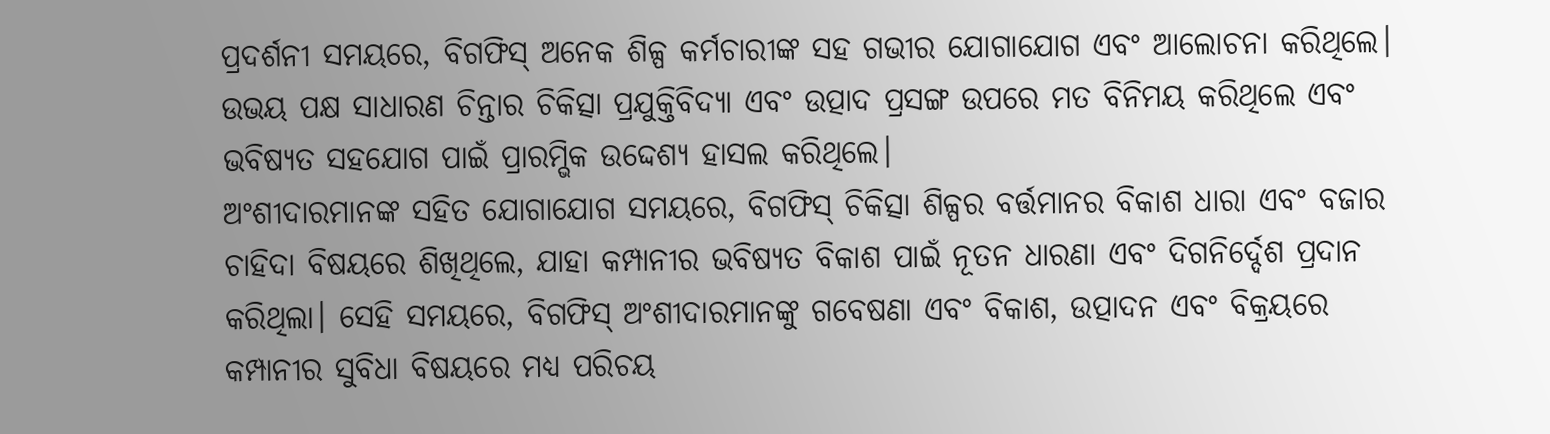ପ୍ରଦର୍ଶନୀ ସମୟରେ, ବିଗଫିସ୍ ଅନେକ ଶିଳ୍ପ କର୍ମଚାରୀଙ୍କ ସହ ଗଭୀର ଯୋଗାଯୋଗ ଏବଂ ଆଲୋଚନା କରିଥିଲେ। ଉଭୟ ପକ୍ଷ ସାଧାରଣ ଚିନ୍ତାର ଚିକିତ୍ସା ପ୍ରଯୁକ୍ତିବିଦ୍ୟା ଏବଂ ଉତ୍ପାଦ ପ୍ରସଙ୍ଗ ଉପରେ ମତ ବିନିମୟ କରିଥିଲେ ଏବଂ ଭବିଷ୍ୟତ ସହଯୋଗ ପାଇଁ ପ୍ରାରମ୍ଭିକ ଉଦ୍ଦେଶ୍ୟ ହାସଲ କରିଥିଲେ।
ଅଂଶୀଦାରମାନଙ୍କ ସହିତ ଯୋଗାଯୋଗ ସମୟରେ, ବିଗଫିସ୍ ଚିକିତ୍ସା ଶିଳ୍ପର ବର୍ତ୍ତମାନର ବିକାଶ ଧାରା ଏବଂ ବଜାର ଚାହିଦା ବିଷୟରେ ଶିଖିଥିଲେ, ଯାହା କମ୍ପାନୀର ଭବିଷ୍ୟତ ବିକାଶ ପାଇଁ ନୂତନ ଧାରଣା ଏବଂ ଦିଗନିର୍ଦ୍ଦେଶ ପ୍ରଦାନ କରିଥିଲା। ସେହି ସମୟରେ, ବିଗଫିସ୍ ଅଂଶୀଦାରମାନଙ୍କୁ ଗବେଷଣା ଏବଂ ବିକାଶ, ଉତ୍ପାଦନ ଏବଂ ବିକ୍ରୟରେ କମ୍ପାନୀର ସୁବିଧା ବିଷୟରେ ମଧ୍ୟ ପରିଚୟ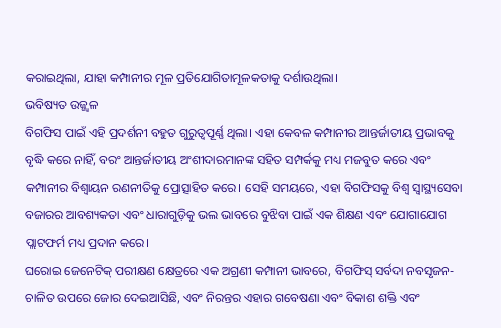କରାଇଥିଲା, ଯାହା କମ୍ପାନୀର ମୂଳ ପ୍ରତିଯୋଗିତାମୂଳକତାକୁ ଦର୍ଶାଉଥିଲା।
ଭବିଷ୍ୟତ ଉଜ୍ଜ୍ୱଳ
ବିଗଫିସ ପାଇଁ ଏହି ପ୍ରଦର୍ଶନୀ ବହୁତ ଗୁରୁତ୍ୱପୂର୍ଣ୍ଣ ଥିଲା। ଏହା କେବଳ କମ୍ପାନୀର ଆନ୍ତର୍ଜାତୀୟ ପ୍ରଭାବକୁ ବୃଦ୍ଧି କରେ ନାହିଁ, ବରଂ ଆନ୍ତର୍ଜାତୀୟ ଅଂଶୀଦାରମାନଙ୍କ ସହିତ ସମ୍ପର୍କକୁ ମଧ୍ୟ ମଜବୁତ କରେ ଏବଂ କମ୍ପାନୀର ବିଶ୍ୱାୟନ ରଣନୀତିକୁ ପ୍ରୋତ୍ସାହିତ କରେ। ସେହି ସମୟରେ, ଏହା ବିଗଫିସକୁ ବିଶ୍ୱ ସ୍ୱାସ୍ଥ୍ୟସେବା ବଜାରର ଆବଶ୍ୟକତା ଏବଂ ଧାରାଗୁଡ଼ିକୁ ଭଲ ଭାବରେ ବୁଝିବା ପାଇଁ ଏକ ଶିକ୍ଷଣ ଏବଂ ଯୋଗାଯୋଗ ପ୍ଲାଟଫର୍ମ ମଧ୍ୟ ପ୍ରଦାନ କରେ।
ଘରୋଇ ଜେନେଟିକ୍ ପରୀକ୍ଷଣ କ୍ଷେତ୍ରରେ ଏକ ଅଗ୍ରଣୀ କମ୍ପାନୀ ଭାବରେ, ବିଗଫିସ୍ ସର୍ବଦା ନବସୃଜନ-ଚାଳିତ ଉପରେ ଜୋର ଦେଇଆସିଛି, ଏବଂ ନିରନ୍ତର ଏହାର ଗବେଷଣା ଏବଂ ବିକାଶ ଶକ୍ତି ଏବଂ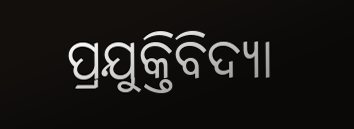ପ୍ରଯୁକ୍ତିବିଦ୍ୟା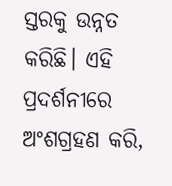ସ୍ତରକୁ ଉନ୍ନତ କରିଛି। ଏହି ପ୍ରଦର୍ଶନୀରେ ଅଂଶଗ୍ରହଣ କରି,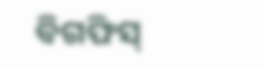ବିଗଫିସ୍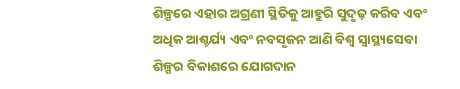ଶିଳ୍ପରେ ଏହାର ଅଗ୍ରଣୀ ସ୍ଥିତିକୁ ଆହୁରି ସୁଦୃଢ଼ କରିବ ଏବଂ ଅଧିକ ଆଶ୍ଚର୍ଯ୍ୟ ଏବଂ ନବସୃଜନ ଆଣି ବିଶ୍ୱ ସ୍ୱାସ୍ଥ୍ୟସେବା ଶିଳ୍ପର ବିକାଶରେ ଯୋଗଦାନ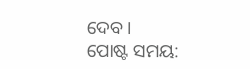ଦେବ।
ପୋଷ୍ଟ ସମୟ: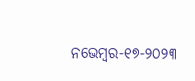ନଭେମ୍ବର-୧୭-୨୦୨୩